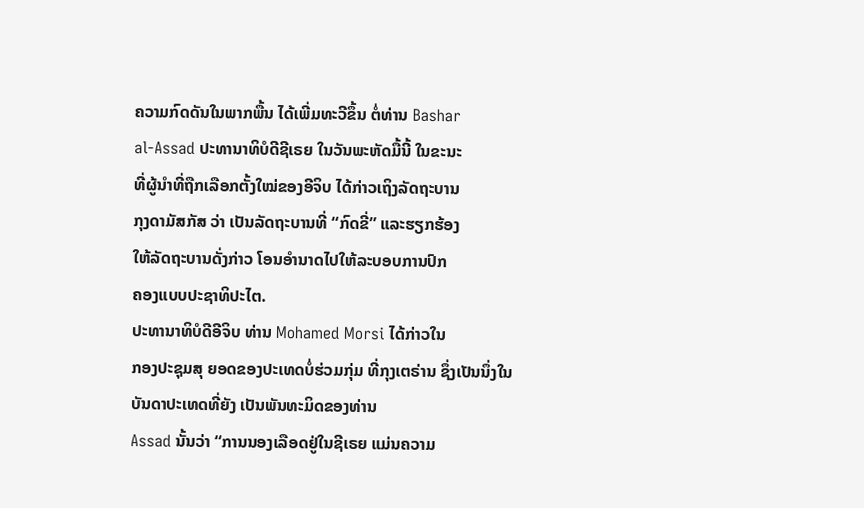ຄວາມກົດດັນໃນພາກພື້ນ ໄດ້ເພີ່ມທະວີຂຶ້ນ ຕໍ່ທ່ານ Bashar
al-Assad ປະທານາທິບໍດີຊີເຣຍ ໃນວັນພະຫັດມື້ນີ້ ໃນຂະນະ
ທີ່ຜູ້ນໍາທີ່ຖືກເລືອກຕັ້ງໃໝ່ຂອງອີຈິບ ໄດ້ກ່າວເຖິງລັດຖະບານ
ກຸງດາມັສກັສ ວ່າ ເປັນລັດຖະບານທີ່ “ກົດຂີ່” ແລະຮຽກຮ້ອງ
ໃຫ້ລັດຖະບານດັ່ງກ່າວ ໂອນອໍານາດໄປໃຫ້ລະບອບການປົກ
ຄອງແບບປະຊາທິປະໄຕ.
ປະທານາທິບໍດີອີຈິບ ທ່ານ Mohamed Morsi ໄດ້ກ່າວໃນ
ກອງປະຊຸມສຸ ຍອດຂອງປະເທດບໍ່ຮ່ວມກຸ່ມ ທີ່ກຸງເຕຣ່ານ ຊຶ່ງເປັນນຶ່ງໃນບັນດາປະເທດທີ່ຍັງ ເປັນພັນທະມິດຂອງທ່ານ
Assad ນັ້ນວ່າ “ການນອງເລືອດຢູ່ໃນຊີເຣຍ ແມ່ນຄວາມ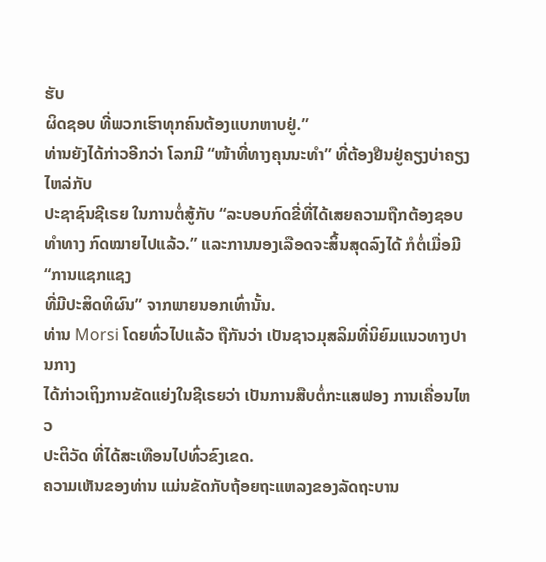ຮັບ
ຜິດຊອບ ທີ່ພວກເຮົາທຸກຄົນຕ້ອງແບກຫາບຢູ່.”
ທ່ານຍັງໄດ້ກ່າວອີກວ່າ ໂລກມີ “ໜ້າທີ່ທາງຄຸນນະທໍາ” ທີ່ຕ້ອງຢືນຢູ່ຄຽງບ່າຄຽງໄຫລ່ກັບ
ປະຊາຊົນຊີເຣຍ ໃນການຕໍ່ສູ້ກັບ “ລະບອບກົດຂີ່ທີ່ໄດ້ເສຍຄວາມຖືກຕ້ອງຊອບທຳທາງ ກົດໝາຍໄປແລ້ວ.” ແລະການນອງເລືອດຈະສິ້ນສຸດລົງໄດ້ ກໍຕໍ່ເມື່ອມີ “ການແຊກແຊງ
ທີ່ມີປະສິດທິຜົນ” ຈາກພາຍນອກເທົ່ານັ້ນ.
ທ່ານ Morsi ໂດຍທົ່ວໄປແລ້ວ ຖືກັນວ່າ ເປັນຊາວມຸສລິມທີ່ນິຍົມແນວທາງປານກາງ
ໄດ້ກ່າວເຖິງການຂັດແຍ່ງໃນຊີເຣຍວ່າ ເປັນການສືບຕໍ່ກະແສຟອງ ການເຄື່ອນໄຫວ
ປະຕິວັດ ທີ່ໄດ້ສະເທືອນໄປທົ່ວຂົງເຂດ.
ຄວາມເຫັນຂອງທ່ານ ແມ່ນຂັດກັບຖ້ອຍຖະແຫລງຂອງລັດຖະບານ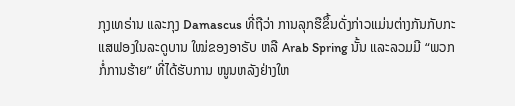ກຸງເທຣ່ານ ແລະກຸງ Damascus ທີ່ຖືວ່າ ການລຸກຮືຂຶ້ນດັ່ງກ່າວແມ່ນຕ່າງກັນກັບກະແສຟອງໃນລະດູບານ ໃໝ່ຂອງອາຣັບ ຫລື Arab Spring ນັ້ນ ແລະລວມມີ “ພວກກໍ່ການຮ້າຍ” ທີ່ໄດ້ຮັບການ ໜູນຫລັງຢ່າງໃຫ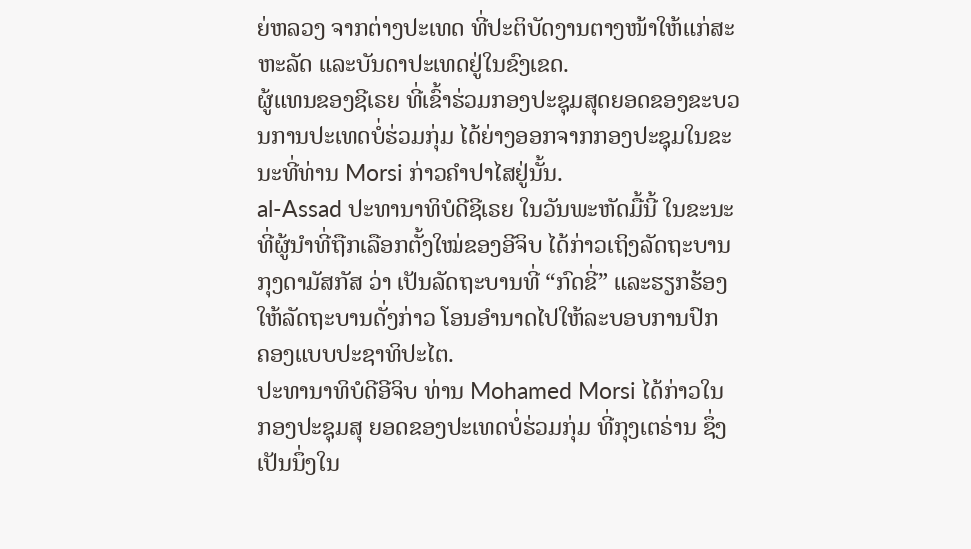ຍ່ຫລວງ ຈາກຕ່າງປະເທດ ທີ່ປະຕິບັດງານຕາງໜ້າໃຫ້ແກ່ສະຫະລັດ ແລະບັນດາປະເທດຢູ່ໃນຂົງເຂດ.
ຜູ້ແທນຂອງຊີເຣຍ ທີ່ເຂົ້າຮ່ວມກອງປະຊຸມສຸດຍອດຂອງຂະບວນການປະເທດບໍ່ຮ່ວມກຸ່ມ ໄດ້ຍ່າງອອກຈາກກອງປະຊຸມໃນຂະນະທີ່ທ່ານ Morsi ກ່າວຄໍາປາໄສຢູ່ນັ້ນ.
al-Assad ປະທານາທິບໍດີຊີເຣຍ ໃນວັນພະຫັດມື້ນີ້ ໃນຂະນະ
ທີ່ຜູ້ນໍາທີ່ຖືກເລືອກຕັ້ງໃໝ່ຂອງອີຈິບ ໄດ້ກ່າວເຖິງລັດຖະບານ
ກຸງດາມັສກັສ ວ່າ ເປັນລັດຖະບານທີ່ “ກົດຂີ່” ແລະຮຽກຮ້ອງ
ໃຫ້ລັດຖະບານດັ່ງກ່າວ ໂອນອໍານາດໄປໃຫ້ລະບອບການປົກ
ຄອງແບບປະຊາທິປະໄຕ.
ປະທານາທິບໍດີອີຈິບ ທ່ານ Mohamed Morsi ໄດ້ກ່າວໃນ
ກອງປະຊຸມສຸ ຍອດຂອງປະເທດບໍ່ຮ່ວມກຸ່ມ ທີ່ກຸງເຕຣ່ານ ຊຶ່ງເປັນນຶ່ງໃນ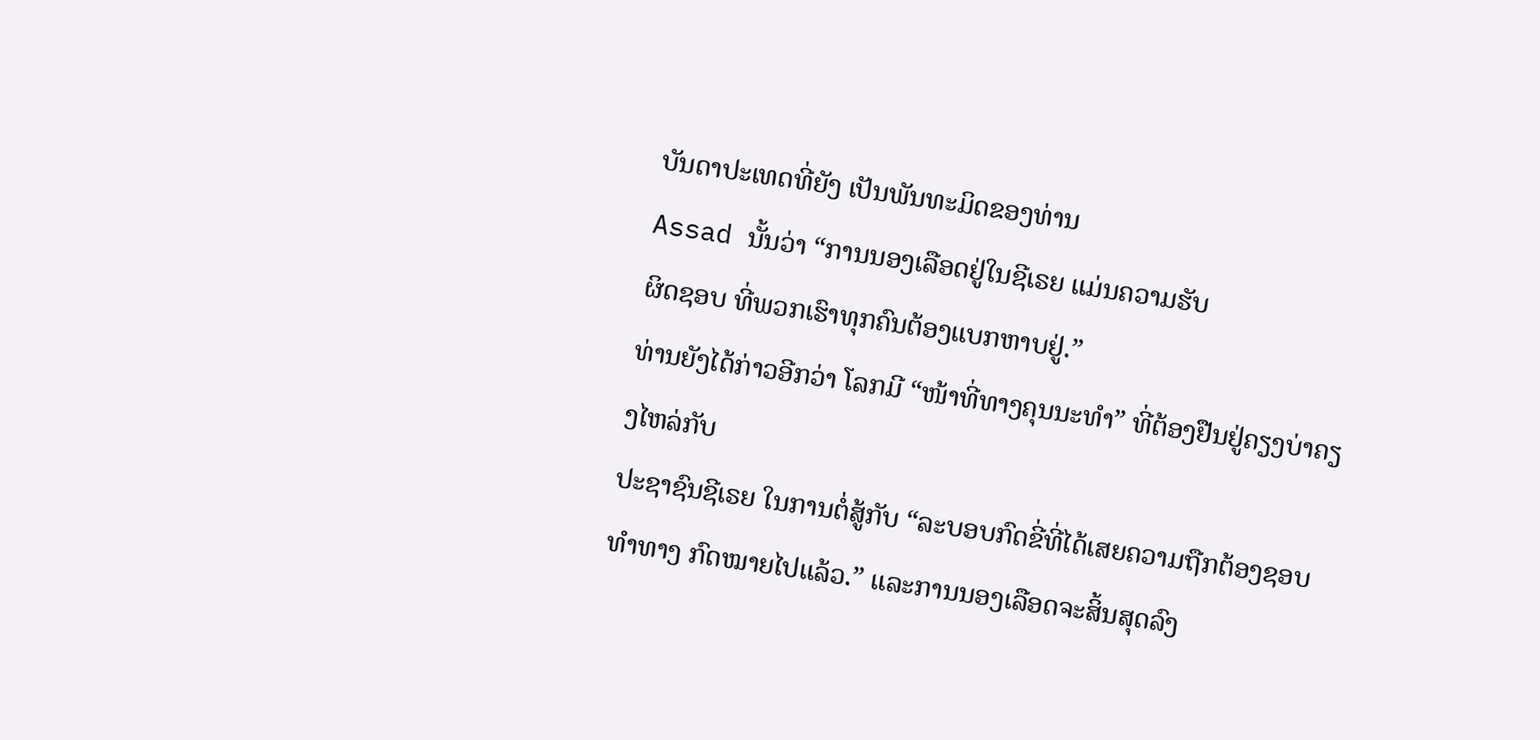ບັນດາປະເທດທີ່ຍັງ ເປັນພັນທະມິດຂອງທ່ານ
Assad ນັ້ນວ່າ “ການນອງເລືອດຢູ່ໃນຊີເຣຍ ແມ່ນຄວາມຮັບ
ຜິດຊອບ ທີ່ພວກເຮົາທຸກຄົນຕ້ອງແບກຫາບຢູ່.”
ທ່ານຍັງໄດ້ກ່າວອີກວ່າ ໂລກມີ “ໜ້າທີ່ທາງຄຸນນະທໍາ” ທີ່ຕ້ອງຢືນຢູ່ຄຽງບ່າຄຽງໄຫລ່ກັບ
ປະຊາຊົນຊີເຣຍ ໃນການຕໍ່ສູ້ກັບ “ລະບອບກົດຂີ່ທີ່ໄດ້ເສຍຄວາມຖືກຕ້ອງຊອບທຳທາງ ກົດໝາຍໄປແລ້ວ.” ແລະການນອງເລືອດຈະສິ້ນສຸດລົງ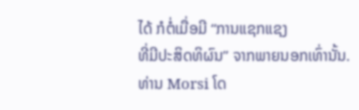ໄດ້ ກໍຕໍ່ເມື່ອມີ “ການແຊກແຊງ
ທີ່ມີປະສິດທິຜົນ” ຈາກພາຍນອກເທົ່ານັ້ນ.
ທ່ານ Morsi ໂດ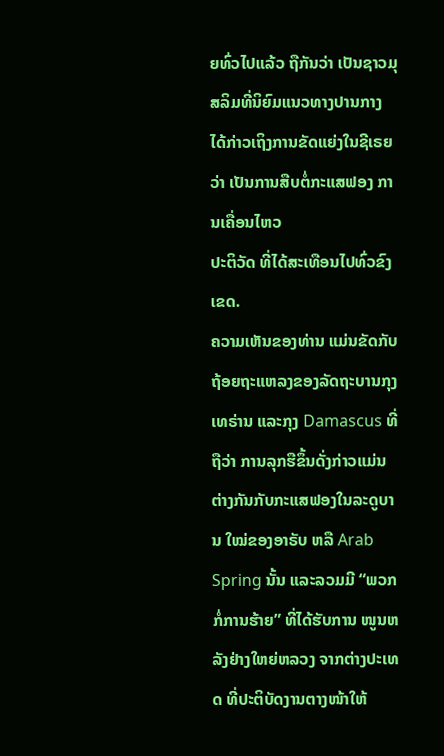ຍທົ່ວໄປແລ້ວ ຖືກັນວ່າ ເປັນຊາວມຸສລິມທີ່ນິຍົມແນວທາງປານກາງ
ໄດ້ກ່າວເຖິງການຂັດແຍ່ງໃນຊີເຣຍວ່າ ເປັນການສືບຕໍ່ກະແສຟອງ ການເຄື່ອນໄຫວ
ປະຕິວັດ ທີ່ໄດ້ສະເທືອນໄປທົ່ວຂົງເຂດ.
ຄວາມເຫັນຂອງທ່ານ ແມ່ນຂັດກັບຖ້ອຍຖະແຫລງຂອງລັດຖະບານກຸງເທຣ່ານ ແລະກຸງ Damascus ທີ່ຖືວ່າ ການລຸກຮືຂຶ້ນດັ່ງກ່າວແມ່ນຕ່າງກັນກັບກະແສຟອງໃນລະດູບານ ໃໝ່ຂອງອາຣັບ ຫລື Arab Spring ນັ້ນ ແລະລວມມີ “ພວກກໍ່ການຮ້າຍ” ທີ່ໄດ້ຮັບການ ໜູນຫລັງຢ່າງໃຫຍ່ຫລວງ ຈາກຕ່າງປະເທດ ທີ່ປະຕິບັດງານຕາງໜ້າໃຫ້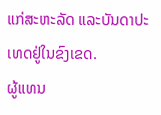ແກ່ສະຫະລັດ ແລະບັນດາປະເທດຢູ່ໃນຂົງເຂດ.
ຜູ້ແທນ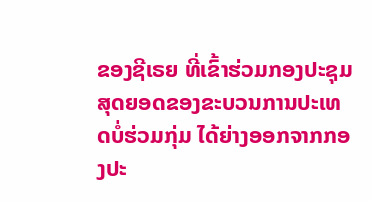ຂອງຊີເຣຍ ທີ່ເຂົ້າຮ່ວມກອງປະຊຸມສຸດຍອດຂອງຂະບວນການປະເທດບໍ່ຮ່ວມກຸ່ມ ໄດ້ຍ່າງອອກຈາກກອງປະ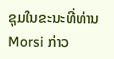ຊຸມໃນຂະນະທີ່ທ່ານ Morsi ກ່າວ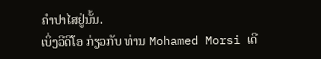ຄໍາປາໄສຢູ່ນັ້ນ.
ເບິ່ງວີດີໂອ ກ່ຽວກັບ ທ່ານ Mohamed Morsi ເດີ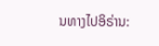ນທາງໄປອິຣ່ານ: